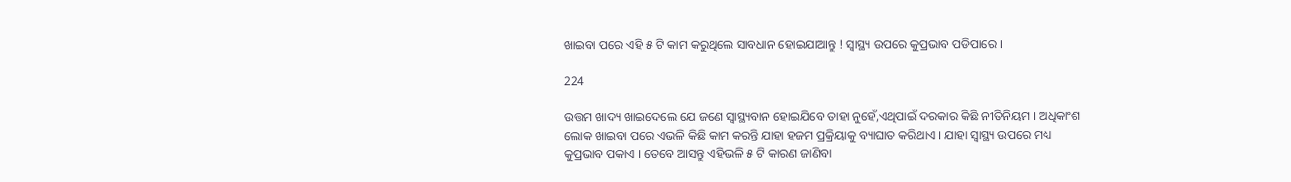ଖାଇବା ପରେ ଏହି ୫ ଟି କାମ କରୁଥିଲେ ସାବଧାନ ହୋଇଯାଆନ୍ତୁ ! ସ୍ୱାସ୍ଥ୍ୟ ଉପରେ କୁପ୍ରଭାବ ପଡିପାରେ ।

224

ଉତ୍ତମ ଖାଦ୍ୟ ଖାଇଦେଲେ ଯେ ଜଣେ ସ୍ୱାସ୍ଥ୍ୟବାନ ହୋଇଯିବେ ତାହା ନୁହେଁ,ଏଥିପାଇଁ ଦରକାର କିଛି ନୀତିନିୟମ । ଅଧିକାଂଶ ଲୋକ ଖାଇବା ପରେ ଏଭଳି କିଛି କାମ କରନ୍ତି ଯାହା ହଜମ ପ୍ରକ୍ରିୟାକୁ ବ୍ୟାଘାତ କରିଥାଏ । ଯାହା ସ୍ୱାସ୍ଥ୍ୟ ଉପରେ ମଧ୍ୟ କୁପ୍ରଭାବ ପକାଏ । ତେବେ ଆସନ୍ତୁ ଏହିଭଳି ୫ ଟି କାରଣ ଜାଣିବା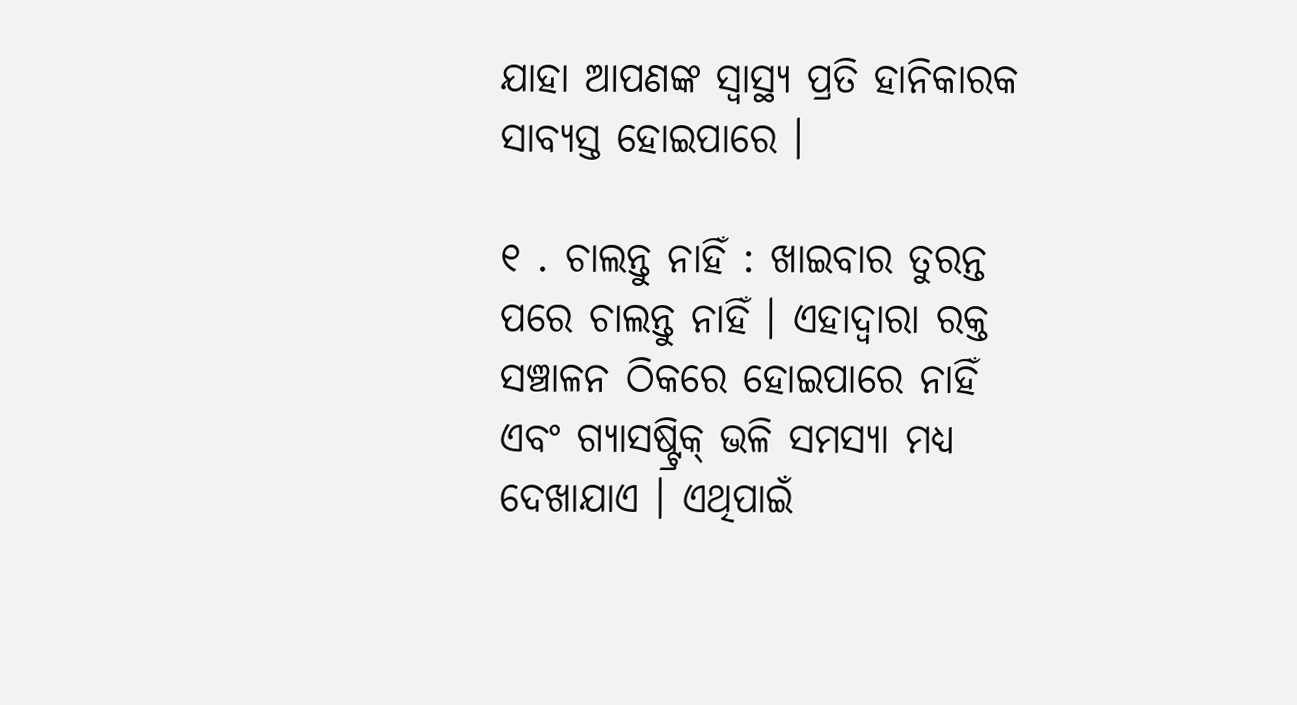ଯାହା ଆପଣଙ୍କ ସ୍ୱାସ୍ଥ୍ୟ ପ୍ରତି ହାନିକାରକ ସାବ୍ୟସ୍ତ ହୋଇପାରେ ।

୧ . ଚାଲନ୍ତୁ ନାହିଁ : ଖାଇବାର ତୁରନ୍ତ ପରେ ଚାଲନ୍ତୁ ନାହିଁ । ଏହାଦ୍ୱାରା ରକ୍ତ ସଞ୍ଚାଳନ ଠିକରେ ହୋଇପାରେ ନାହିଁ ଏବଂ ଗ୍ୟାସଷ୍ଟ୍ରିକ୍ ଭଳି ସମସ୍ୟା ମଧ୍ୟ ଦେଖାଯାଏ । ଏଥିପାଇଁ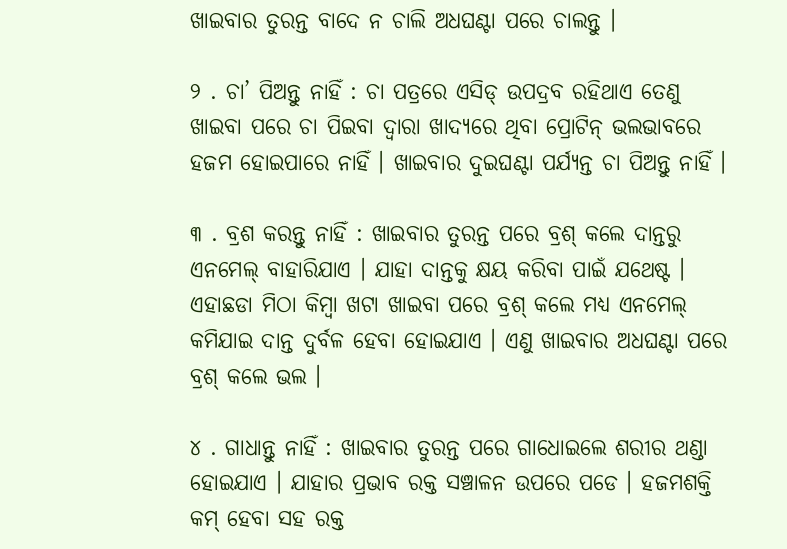ଖାଇବାର ତୁରନ୍ତ ବାଦେ ନ ଚାଲି ଅଧଘଣ୍ଟା ପରେ ଚାଲନ୍ତୁ ।

୨ . ଚା’ ପିଅନ୍ତୁ ନାହିଁ : ଚା ପତ୍ରରେ ଏସିଡ୍ ଉପଦ୍ରବ ରହିଥାଏ ତେଣୁ ଖାଇବା ପରେ ଚା ପିଇବା ଦ୍ୱାରା ଖାଦ୍ୟରେ ଥିବା ପ୍ରୋଟିନ୍ ଭଲଭାବରେ ହଜମ ହୋଇପାରେ ନାହିଁ । ଖାଇବାର ଦୁଇଘଣ୍ଟା ପର୍ଯ୍ୟନ୍ତ ଚା ପିଅନ୍ତୁ ନାହିଁ ।

୩ . ବ୍ରଶ କରନ୍ତୁ ନାହିଁ : ଖାଇବାର ତୁରନ୍ତ ପରେ ବ୍ରଶ୍ କଲେ ଦାନ୍ତରୁ ଏନମେଲ୍ ବାହାରିଯାଏ । ଯାହା ଦାନ୍ତକୁ କ୍ଷୟ କରିବା ପାଇଁ ଯଥେଷ୍ଟ । ଏହାଛଡା ମିଠା କିମ୍ବା ଖଟା ଖାଇବା ପରେ ବ୍ରଶ୍ କଲେ ମଧ୍ୟ ଏନମେଲ୍ କମିଯାଇ ଦାନ୍ତ ଦୁର୍ବଳ ହେବା ହୋଇଯାଏ । ଏଣୁ ଖାଇବାର ଅଧଘଣ୍ଟା ପରେ ବ୍ରଶ୍ କଲେ ଭଲ ।

୪ . ଗାଧାନ୍ତୁ ନାହିଁ : ଖାଇବାର ତୁରନ୍ତ ପରେ ଗାଧୋଇଲେ ଶରୀର ଥଣ୍ଡା ହୋଇଯାଏ । ଯାହାର ପ୍ରଭାବ ରକ୍ତ ସଞ୍ଚାଳନ ଉପରେ ପଡେ । ହଜମଶକ୍ତି କମ୍ ହେବା ସହ ରକ୍ତ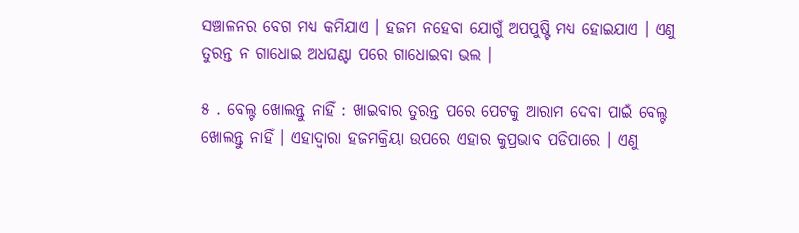ସଞ୍ଚାଳନର ବେଗ ମଧ୍ୟ କମିଯାଏ । ହଜମ ନହେବା ଯୋଗୁଁ ଅପପୁଷ୍ଟି ମଧ୍ୟ ହୋଇଯାଏ । ଏଣୁ ତୁରନ୍ତ ନ ଗାଧୋଇ ଅଧଘଣ୍ଟା ପରେ ଗାଧୋଇବା ଭଲ ।

୫ . ବେଲ୍ଟ ଖୋଲନ୍ତୁ ନାହିଁ : ଖାଇବାର ତୁରନ୍ତ ପରେ ପେଟକୁ ଆରାମ ଦେବା ପାଇଁ ବେଲ୍ଟ ଖୋଲନ୍ତୁ ନାହିଁ । ଏହାଦ୍ୱାରା ହଜମକ୍ରିୟା ଉପରେ ଏହାର କୁପ୍ରଭାବ ପଡିପାରେ । ଏଣୁ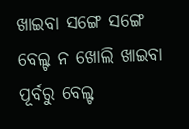ଖାଇବା ସଙ୍ଗେ ସଙ୍ଗେ ବେଲ୍ଟ ନ ଖୋଲି ଖାଇବା ପୂର୍ବରୁ ବେଲ୍ଟ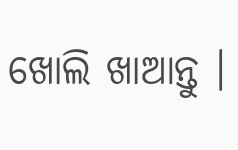ଖୋଲି ଖାଆନ୍ତୁ ।